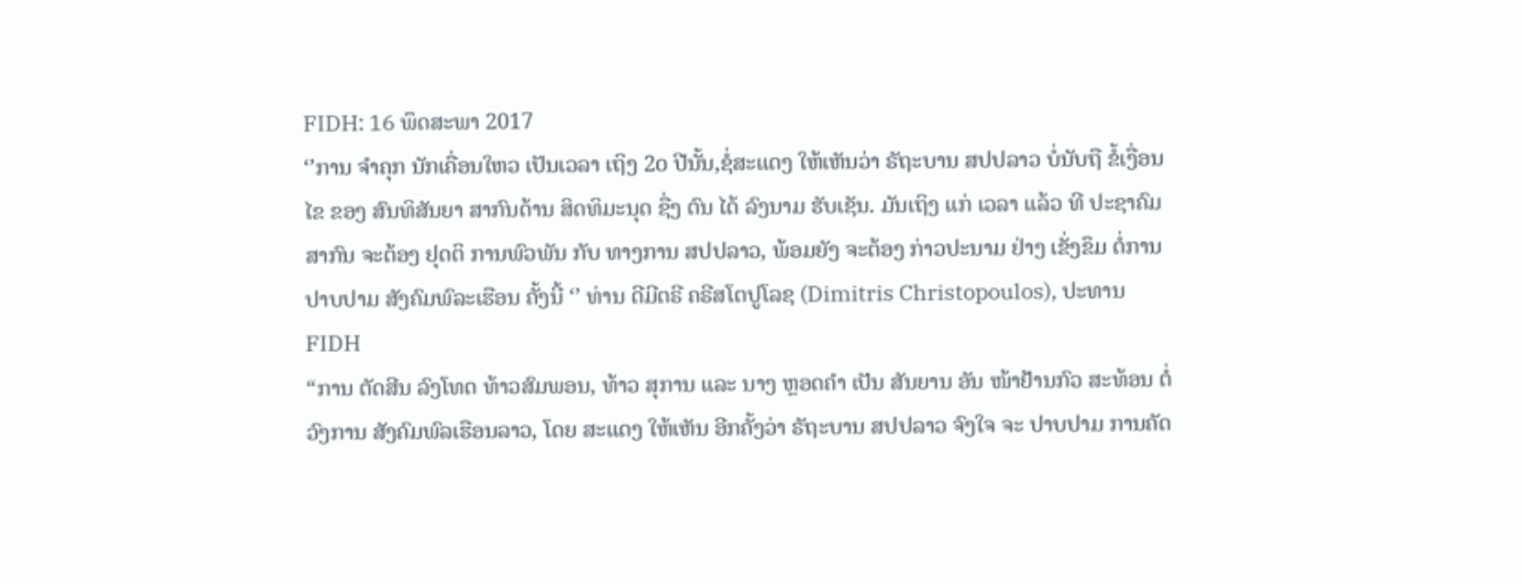FIDH: 16 ພຶດສະພາ 2017
‘’ການ ຈຳຄຸກ ນັກເຄື່ອນໃຫວ ເປັນເວລາ ເຖິງ 2໐ ປີນັ້ນ,ຊໍ່ສະແດງ ໃຫ້ເຫັນວ່າ ຣັຖະບານ ສປປລາວ ບໍ່ນັບຖື ຂໍ້ເງື່ອນໄຂ ຂອງ ສົນທິສັນຍາ ສາກົນດ້ານ ສິດທິມະນຸດ ຊື່ງ ຕົນ ໄດ້ ລົງນາມ ຮັບເຊັນ. ມັນເຖິງ ແກ່ ເວລາ ແລ້ວ ທີ ປະຊາຄົມ ສາກົນ ຈະຕ້ອງ ຢຸດຕິ ການພົວພັນ ກັບ ທາງການ ສປປລາວ, ພ້ອມຍັງ ຈະຕ້ອງ ກ່າວປະນາມ ຢ່າງ ເຂັ່ງຂຶມ ຕໍ່ການ ປາບປາມ ສັງຄົມພົລະເຮືອນ ຄັ້ງນີ້ ‘’ ທ່ານ ດີມີຕຣີ ຄຣີສໂຕປູໂລຊ (Dimitris Christopoulos), ປະທານ FIDH
“ການ ຕັດສີນ ລົງໂທດ ທ້າວສົມພອນ, ທ້າວ ສຸການ ແລະ ນາງ ຫຼອດຄຳ ເປັນ ສັນຍານ ອັນ ໜ້າຢ້ານກົວ ສະທ້ອນ ຕໍ່ ວົງການ ສັງຄົມພົລເຮືອນລາວ, ໂດຍ ສະແດງ ໃຫ້ເຫັນ ອີກຄັ້ງວ່າ ຣັຖະບານ ສປປລາວ ຈົງໃຈ ຈະ ປາບປາມ ການຄັດ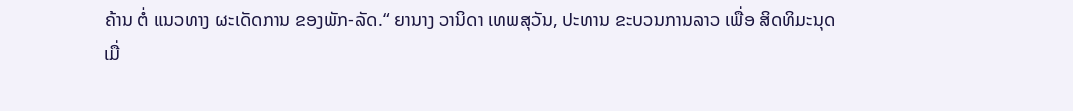ຄ້ານ ຕໍ່ ແນວທາງ ຜະເດັດການ ຂອງພັກ-ລັດ.“ ຍານາງ ວານິດາ ເທພສຸວັນ, ປະທານ ຂະບວນການລາວ ເພື່ອ ສິດທິມະນຸດ
ເມື່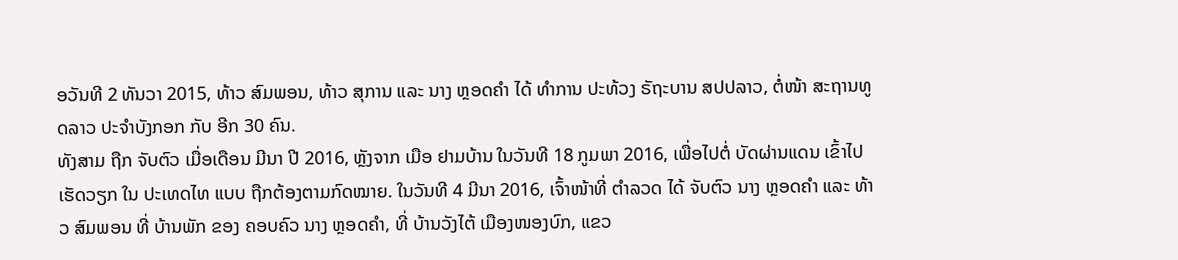ອວັນທີ 2 ທັນວາ 2015, ທ້າວ ສົມພອນ, ທ້າວ ສຸການ ແລະ ນາງ ຫຼອດຄຳ ໄດ້ ທຳການ ປະທ້ວງ ຣັຖະບານ ສປປລາວ, ຕໍ່ໜ້າ ສະຖານທູດລາວ ປະຈຳບັງກອກ ກັບ ອີກ 30 ຄົນ.
ທັງສາມ ຖືກ ຈັບຕົວ ເມື່ອເດືອນ ມີນາ ປີ 2016, ຫຼັງຈາກ ເມືອ ຢາມບ້ານ ໃນວັນທີ 18 ກູມພາ 2016, ເພື່ອໄປຕໍ່ ບັດຜ່ານແດນ ເຂົ້າໄປເຮັດວຽກ ໃນ ປະເທດໄທ ແບບ ຖືກຕ້ອງຕາມກົດໝາຍ. ໃນວັນທີ 4 ມີນາ 2016, ເຈົ້າໜ້າທີ່ ຕຳລວດ ໄດ້ ຈັບຕົວ ນາງ ຫຼອດຄຳ ແລະ ທ້າວ ສົມພອນ ທີ່ ບ້ານພັກ ຂອງ ຄອບຄົວ ນາງ ຫຼອດຄຳ, ທີ່ ບ້ານວັງໄຕ້ ເມືອງໜອງບົກ, ແຂວ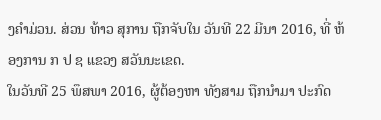ງຄຳມ່ວນ. ສ່ວນ ທ້າວ ສຸການ ຖືກຈັບໃນ ວັນທີ 22 ມີນາ 2016, ທີ່ ຫ້ອງການ ກ ປ ຊ ແຂວງ ສວັນນະເຂດ.
ໃນວັນທີ 25 ພຶສພາ 2016, ຜູ້ຕ້ອງຫາ ທັງສາມ ຖືກນຳມາ ປະກົດ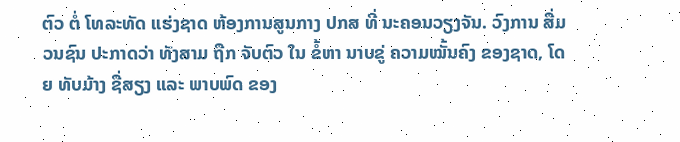ຕົວ ຕໍ່ ໂທລະທັດ ແຮ່ງຊາດ ຫ້ອງການສູນກາງ ປກສ ທີ່ ນະຄອນວຽງຈັນ. ວົງການ ສື່ມວນຊົນ ປະກາດວ່າ ທັງສາມ ຖືກ ຈັບຕົວ ໃນ ຂໍ້ຫາ ນາບຂູ່ ຄວາມໝັ້ນຄົງ ຂອງຊາດ, ໂດຍ ທັບມ້າງ ຊື່ສຽງ ແລະ ພາບພົດ ຂອງ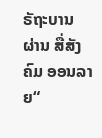ຣັຖະບານ ຜ່ານ ສື່ສັງຄົມ ອອນລາຍ“